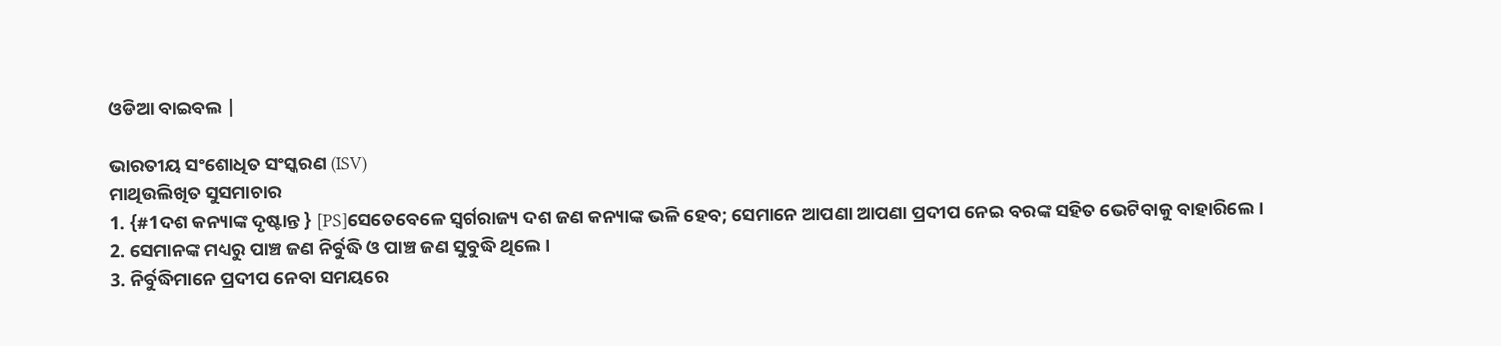ଓଡିଆ ବାଇବଲ |

ଭାରତୀୟ ସଂଶୋଧିତ ସଂସ୍କରଣ (ISV)
ମାଥିଉଲିଖିତ ସୁସମାଚାର
1. {#1ଦଶ କନ୍ୟାଙ୍କ ଦୃଷ୍ଟାନ୍ତ } [PS]ସେତେବେଳେ ସ୍ୱର୍ଗରାଜ୍ୟ ଦଶ ଜଣ କନ୍ୟାଙ୍କ ଭଳି ହେବ; ସେମାନେ ଆପଣା ଆପଣା ପ୍ରଦୀପ ନେଇ ବରଙ୍କ ସହିତ ଭେଟିବାକୁ ବାହାରିଲେ ।
2. ସେମାନଙ୍କ ମଧ୍ୟରୁ ପାଞ୍ଚ ଜଣ ନିର୍ବୁଦ୍ଧି ଓ ପାଞ୍ଚ ଜଣ ସୁବୁଦ୍ଧି ଥିଲେ ।
3. ନିର୍ବୁଦ୍ଧିମାନେ ପ୍ରଦୀପ ନେବା ସମୟରେ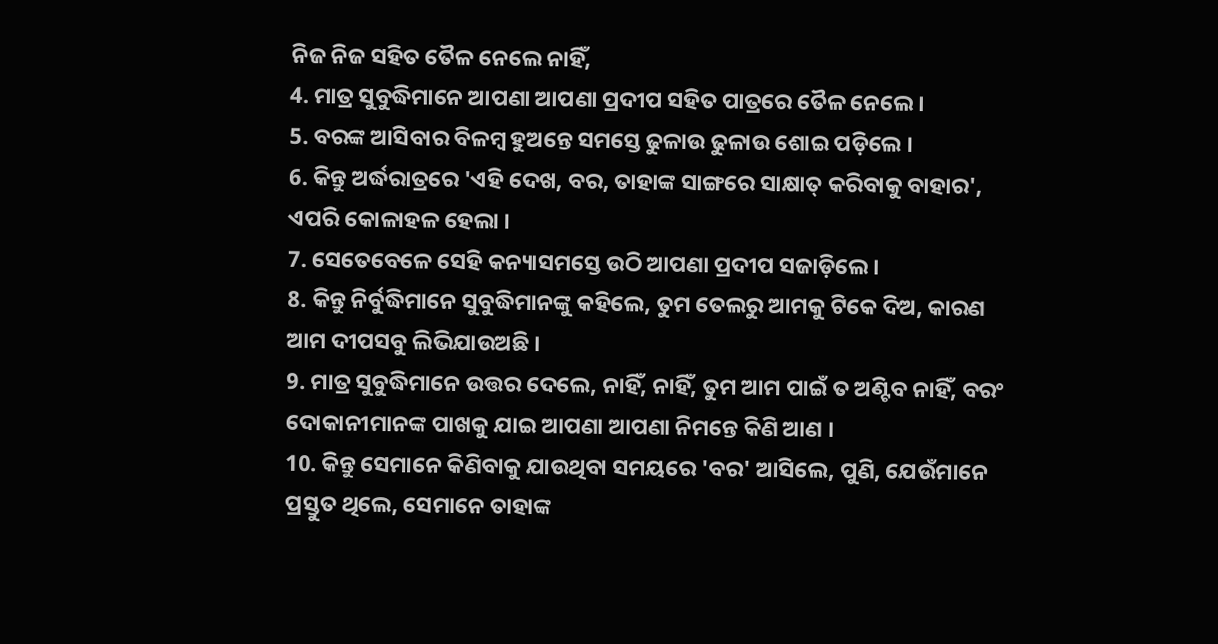ନିଜ ନିଜ ସହିତ ତୈଳ ନେଲେ ନାହିଁ,
4. ମାତ୍ର ସୁବୁଦ୍ଧିମାନେ ଆପଣା ଆପଣା ପ୍ରଦୀପ ସହିତ ପାତ୍ରରେ ତୈଳ ନେଲେ ।
5. ବରଙ୍କ ଆସିବାର ବିଳମ୍ବ ହୁଅନ୍ତେ ସମସ୍ତେ ଢୁଳାଉ ଢୁଳାଉ ଶୋଇ ପଡ଼ିଲେ ।
6. କିନ୍ତୁ ଅର୍ଦ୍ଧରାତ୍ରରେ 'ଏହି ଦେଖ, ବର, ତାହାଙ୍କ ସାଙ୍ଗରେ ସାକ୍ଷାତ୍ କରିବାକୁ ବାହାର', ଏପରି କୋଳାହଳ ହେଲା ।
7. ସେତେବେଳେ ସେହି କନ୍ୟାସମସ୍ତେ ଉଠି ଆପଣା ପ୍ରଦୀପ ସଜାଡ଼ିଲେ ।
8. କିନ୍ତୁ ନିର୍ବୁଦ୍ଧିମାନେ ସୁବୁଦ୍ଧିମାନଙ୍କୁ କହିଲେ, ତୁମ ତେଲରୁ ଆମକୁ ଟିକେ ଦିଅ, କାରଣ ଆମ ଦୀପସବୁ ଲିଭିଯାଉଅଛି ।
9. ମାତ୍ର ସୁବୁଦ୍ଧିମାନେ ଉତ୍ତର ଦେଲେ, ନାହିଁ, ନାହିଁ, ତୁମ ଆମ ପାଇଁ ତ ଅଣ୍ଟିବ ନାହିଁ, ବରଂ ଦୋକାନୀମାନଙ୍କ ପାଖକୁ ଯାଇ ଆପଣା ଆପଣା ନିମନ୍ତେ କିଣି ଆଣ ।
10. କିନ୍ତୁ ସେମାନେ କିଣିବାକୁ ଯାଉଥିବା ସମୟରେ 'ବର' ଆସିଲେ, ପୁଣି, ଯେଉଁମାନେ ପ୍ରସ୍ତୁତ ଥିଲେ, ସେମାନେ ତାହାଙ୍କ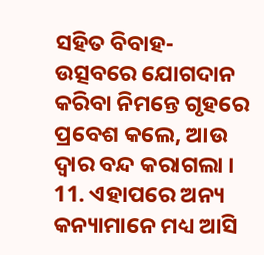ସହିତ ବିବାହ-ଉତ୍ସବରେ ଯୋଗଦାନ କରିବା ନିମନ୍ତେ ଗୃହରେ ପ୍ରବେଶ କଲେ, ଆଉ ଦ୍ୱାର ବନ୍ଦ କରାଗଲା ।
11. ଏହାପରେ ଅନ୍ୟ କନ୍ୟାମାନେ ମଧ୍ୟ ଆସି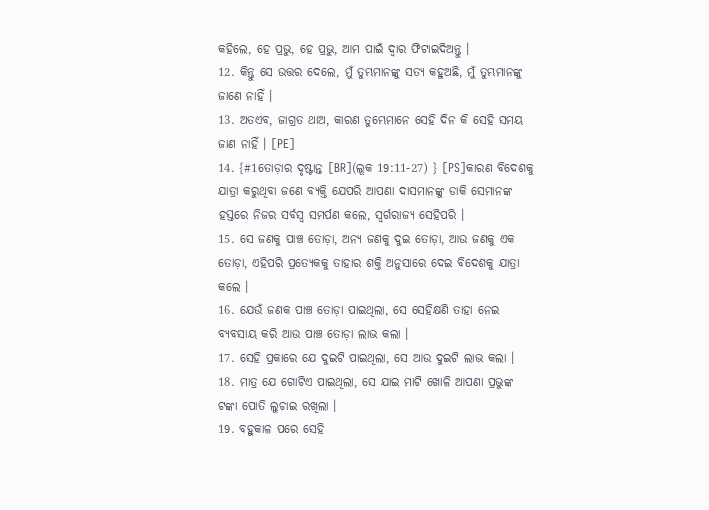କହିଲେ, ହେ ପ୍ରଭୁ, ହେ ପ୍ରଭୁ, ଆମ ପାଇଁ ଦ୍ୱାର ଫିଟାଇଦିଅନ୍ତୁ ।
12. କିନ୍ତୁ ସେ ଉତ୍ତର ଦେଲେ, ମୁଁ ତୁମ୍ଭମାନଙ୍କୁ ସତ୍ୟ କହୁଅଛି, ମୁଁ ତୁମ୍ଭମାନଙ୍କୁ ଜାଣେ ନାହିଁ ।
13. ଅତଏବ, ଜାଗ୍ରତ ଥାଅ, କାରଣ ତୁମ୍ଭେମାନେ ସେହି ଦିନ କି ସେହି ସମୟ ଜାଣ ନାହିଁ । [PE]
14. {#1ତୋଡ଼ାର ଦୃଷ୍ଟାନ୍ତ [BR](ଲୂକ 19:11-27) } [PS]କାରଣ ବିଦେଶକୁ ଯାତ୍ରା କରୁଥିବା ଜଣେ ବ୍ୟକ୍ତି ଯେପରି ଆପଣା ଦାସମାନଙ୍କୁ ଡାକି ସେମାନଙ୍କ ହସ୍ତରେ ନିଜର ସର୍ବସ୍ୱ ସମର୍ପଣ କଲେ, ସ୍ୱର୍ଗରାଜ୍ୟ ସେହିପରି ।
15. ସେ ଜଣକୁ ପାଞ୍ଚ ତୋଡ଼ା, ଅନ୍ୟ ଜଣକୁ ଦୁଇ ତୋଡ଼ା, ଆଉ ଜଣକୁ ଏକ ତୋଡ଼ା, ଏହିପରି ପ୍ରତ୍ୟେକକୁ ତାହାର ଶକ୍ତି ଅନୁସାରେ ଦେଇ ବିଦେଶକୁ ଯାତ୍ରା କଲେ ।
16. ଯେଉଁ ଜଣକ ପାଞ୍ଚ ତୋଡ଼ା ପାଇଥିଲା, ସେ ସେହିକ୍ଷଣି ତାହା ନେଇ ବ୍ୟବସାୟ କରି ଆଉ ପାଞ୍ଚ ତୋଡ଼ା ଲାଭ କଲା ।
17. ସେହି ପ୍ରକାରେ ଯେ ଦୁଇଟି ପାଇଥିଲା, ସେ ଆଉ ଦୁଇଟି ଲାଭ କଲା ।
18. ମାତ୍ର ଯେ ଗୋଟିଏ ପାଇଥିଲା, ସେ ଯାଇ ମାଟି ଖୋଳି ଆପଣା ପ୍ରଭୁଙ୍କ ଟଙ୍କା ପୋତି ଲୁଚାଇ ରଖିଲା ।
19. ବହୁକାଳ ପରେ ସେହି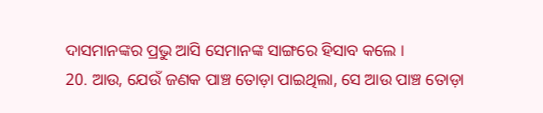ଦାସମାନଙ୍କର ପ୍ରଭୁ ଆସି ସେମାନଙ୍କ ସାଙ୍ଗରେ ହିସାବ କଲେ ।
20. ଆଉ, ଯେଉଁ ଜଣକ ପାଞ୍ଚ ତୋଡ଼ା ପାଇଥିଲା, ସେ ଆଉ ପାଞ୍ଚ ତୋଡ଼ା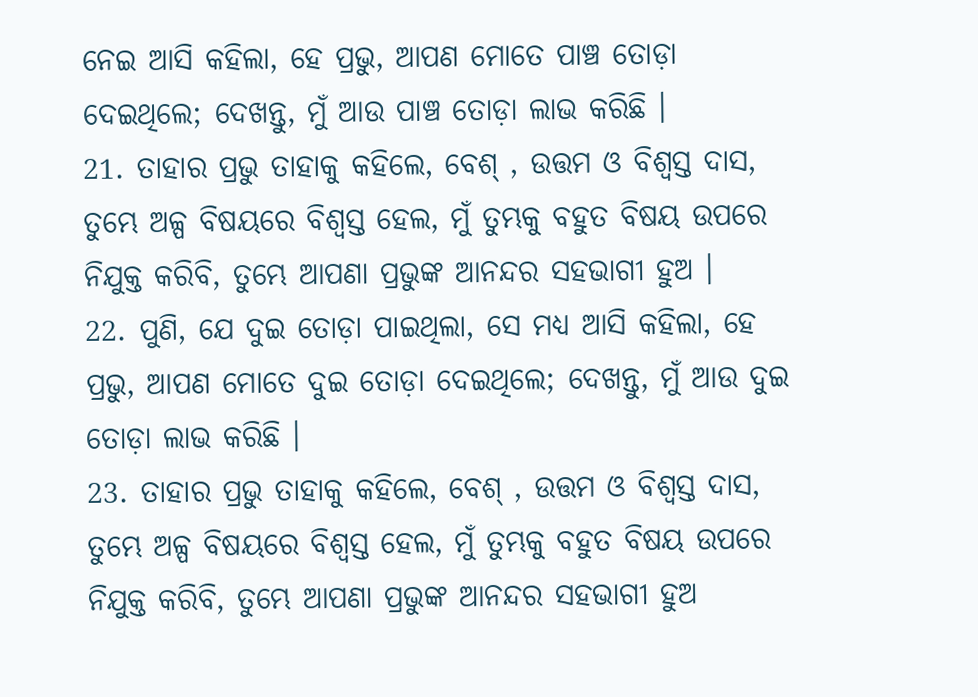ନେଇ ଆସି କହିଲା, ହେ ପ୍ରଭୁ, ଆପଣ ମୋତେ ପାଞ୍ଚ ତୋଡ଼ା ଦେଇଥିଲେ; ଦେଖନ୍ତୁ, ମୁଁ ଆଉ ପାଞ୍ଚ ତୋଡ଼ା ଲାଭ କରିଛି ।
21. ତାହାର ପ୍ରଭୁ ତାହାକୁ କହିଲେ, ବେଶ୍ , ଉତ୍ତମ ଓ ବିଶ୍ୱସ୍ତ ଦାସ, ତୁମ୍ଭେ ଅଳ୍ପ ବିଷୟରେ ବିଶ୍ୱସ୍ତ ହେଲ, ମୁଁ ତୁମ୍ଭକୁ ବହୁତ ବିଷୟ ଉପରେ ନିଯୁକ୍ତ କରିବି, ତୁମ୍ଭେ ଆପଣା ପ୍ରଭୁଙ୍କ ଆନନ୍ଦର ସହଭାଗୀ ହୁଅ ।
22. ପୁଣି, ଯେ ଦୁଇ ତୋଡ଼ା ପାଇଥିଲା, ସେ ମଧ୍ୟ ଆସି କହିଲା, ହେ ପ୍ରଭୁ, ଆପଣ ମୋତେ ଦୁଇ ତୋଡ଼ା ଦେଇଥିଲେ; ଦେଖନ୍ତୁ, ମୁଁ ଆଉ ଦୁଇ ତୋଡ଼ା ଲାଭ କରିଛି ।
23. ତାହାର ପ୍ରଭୁ ତାହାକୁ କହିଲେ, ବେଶ୍ , ଉତ୍ତମ ଓ ବିଶ୍ୱସ୍ତ ଦାସ, ତୁମ୍ଭେ ଅଳ୍ପ ବିଷୟରେ ବିଶ୍ୱସ୍ତ ହେଲ, ମୁଁ ତୁମ୍ଭକୁ ବହୁତ ବିଷୟ ଉପରେ ନିଯୁକ୍ତ କରିବି, ତୁମ୍ଭେ ଆପଣା ପ୍ରଭୁଙ୍କ ଆନନ୍ଦର ସହଭାଗୀ ହୁଅ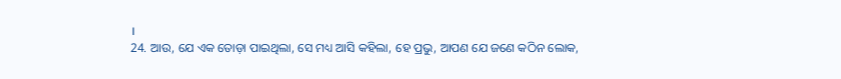।
24. ଆଉ, ଯେ ଏକ ତୋଡ଼ା ପାଇଥିଲା, ସେ ମଧ୍ୟ ଆସି କହିଲା, ହେ ପ୍ରଭୁ, ଆପଣ ଯେ ଜଣେ କଠିନ ଲୋକ,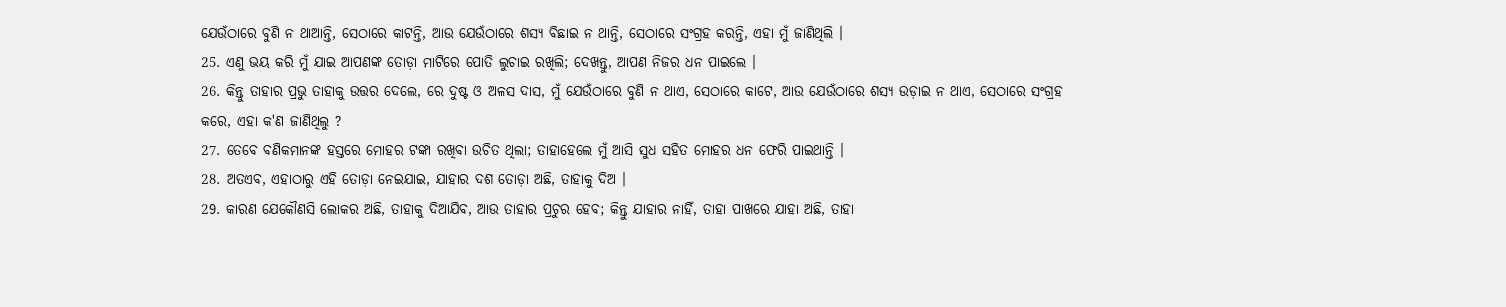ଯେଉଁଠାରେ ବୁଣି ନ ଥାଆନ୍ତି, ସେଠାରେ କାଟନ୍ତି, ଆଉ ଯେଉଁଠାରେ ଶସ୍ୟ ବିଛାଇ ନ ଥାନ୍ତି, ସେଠାରେ ସଂଗ୍ରହ କରନ୍ତି, ଏହା ମୁଁ ଜାଣିଥିଲି ।
25. ଏଣୁ ଭୟ କରି ମୁଁ ଯାଇ ଆପଣଙ୍କ ତୋଡ଼ା ମାଟିରେ ପୋତି ଲୁଚାଇ ରଖିଲି; ଦେଖନ୍ତୁ, ଆପଣ ନିଜର ଧନ ପାଇଲେ ।
26. କିନ୍ତୁ ତାହାର ପ୍ରଭୁ ତାହାକୁ ଉତ୍ତର ଦେଲେ, ରେ ଦୁଷ୍ଟ ଓ ଅଳସ ଦାସ, ମୁଁ ଯେଉଁଠାରେ ବୁଣି ନ ଥାଏ, ସେଠାରେ କାଟେ, ଆଉ ଯେଉଁଠାରେ ଶସ୍ୟ ଉଡ଼ାଇ ନ ଥାଏ, ସେଠାରେ ସଂଗ୍ରହ କରେ, ଏହା କ'ଣ ଜାଣିଥିଲୁ ?
27. ତେବେ ବଣିକମାନଙ୍କ ହସ୍ତରେ ମୋହର ଟଙ୍କା ରଖିବା ଉଚିତ ଥିଲା; ତାହାହେଲେ ମୁଁ ଆସି ସୁଧ ସହିତ ମୋହର ଧନ ଫେରି ପାଇଥାନ୍ତି ।
28. ଅତଏବ, ଏହାଠାରୁ ଏହି ତୋଡ଼ା ନେଇଯାଇ, ଯାହାର ଦଶ ତୋଡ଼ା ଅଛି, ତାହାକୁ ଦିଅ ।
29. କାରଣ ଯେକୌଣସି ଲୋକର ଅଛି, ତାହାକୁ ଦିଆଯିବ, ଆଉ ତାହାର ପ୍ରଚୁର ହେବ; କିନ୍ତୁ ଯାହାର ନାହିଁ, ତାହା ପାଖରେ ଯାହା ଅଛି, ତାହା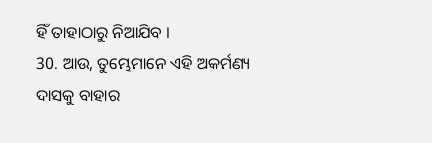ହିଁ ତାହାଠାରୁ ନିଆଯିବ ।
30. ଆଉ, ତୁମ୍ଭେମାନେ ଏହି ଅକର୍ମଣ୍ୟ ଦାସକୁ ବାହାର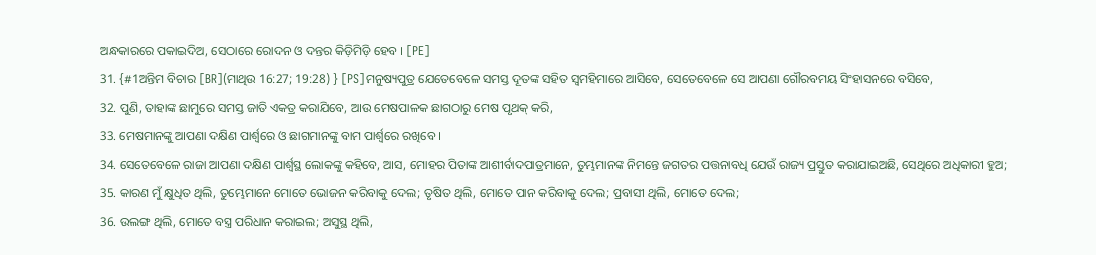ଅନ୍ଧକାରରେ ପକାଇଦିଅ, ସେଠାରେ ରୋଦନ ଓ ଦନ୍ତର କିଡ଼ିମିଡ଼ି ହେବ । [PE]
31. {#1ଅନ୍ତିମ ବିଚାର [BR](ମାଥିଉ 16:27; 19:28) } [PS]ମନୁଷ୍ୟପୁତ୍ର ଯେତେବେଳେ ସମସ୍ତ ଦୂତଙ୍କ ସହିତ ସ୍ୱମହିମାରେ ଆସିବେ, ସେତେବେଳେ ସେ ଆପଣା ଗୌରବମୟ ସିଂହାସନରେ ବସିବେ,
32. ପୁଣି, ତାହାଙ୍କ ଛାମୁରେ ସମସ୍ତ ଜାତି ଏକତ୍ର କରାଯିବେ, ଆଉ ମେଷପାଳକ ଛାଗଠାରୁ ମେଷ ପୃଥକ୍ କରି,
33. ମେଷମାନଙ୍କୁ ଆପଣା ଦକ୍ଷିଣ ପାର୍ଶ୍ୱରେ ଓ ଛାଗମାନଙ୍କୁ ବାମ ପାର୍ଶ୍ୱରେ ରଖିବେ ।
34. ସେତେବେଳେ ରାଜା ଆପଣା ଦକ୍ଷିଣ ପାର୍ଶ୍ୱସ୍ଥ ଲୋକଙ୍କୁ କହିବେ, ଆସ, ମୋହର ପିତାଙ୍କ ଆଶୀର୍ବାଦପାତ୍ରମାନେ, ତୁମ୍ଭମାନଙ୍କ ନିମନ୍ତେ ଜଗତର ପତ୍ତନାବଧି ଯେଉଁ ରାଜ୍ୟ ପ୍ରସ୍ତୁତ କରାଯାଇଅଛି, ସେଥିରେ ଅଧିକାରୀ ହୁଅ;
35. କାରଣ ମୁଁ କ୍ଷୁଧିତ ଥିଲି, ତୁମ୍ଭେମାନେ ମୋତେ ଭୋଜନ କରିବାକୁ ଦେଲ; ତୃଷିତ ଥିଲି, ମୋତେ ପାନ କରିବାକୁ ଦେଲ; ପ୍ରବାସୀ ଥିଲି, ମୋତେ ଦେଲ;
36. ଉଲଙ୍ଗ ଥିଲି, ମୋତେ ବସ୍ତ୍ର ପରିଧାନ କରାଇଲ; ଅସୁସ୍ଥ ଥିଲି,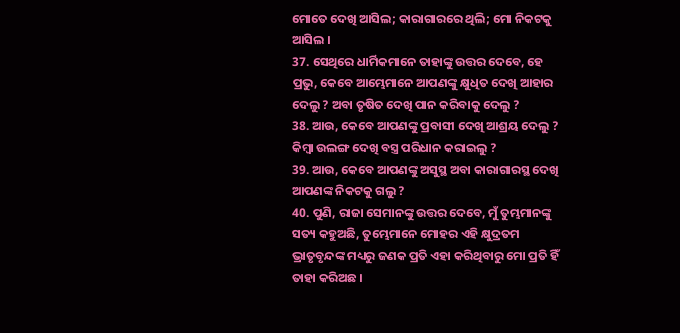ମୋତେ ଦେଖି ଆସିଲ; କାରାଗାରରେ ଥିଲି; ମୋ ନିକଟକୁ ଆସିଲ ।
37. ସେଥିରେ ଧାର୍ମିକମାନେ ତାହାଙ୍କୁ ଉତ୍ତର ଦେବେ, ହେ ପ୍ରଭୁ, କେବେ ଆମ୍ଭେମାନେ ଆପଣଙ୍କୁ କ୍ଷୁଧିତ ଦେଖି ଆହାର ଦେଲୁ ? ଅବା ତୃଷିତ ଦେଖି ପାନ କରିବାକୁ ଦେଲୁ ?
38. ଆଉ, କେବେ ଆପଣଙ୍କୁ ପ୍ରବାସୀ ଦେଖି ଆଶ୍ରୟ ଦେଲୁ ? କିମ୍ବା ଉଲଙ୍ଗ ଦେଖି ବସ୍ତ୍ର ପରିଧାନ କରାଇଲୁ ?
39. ଆଉ, କେବେ ଆପଣଙ୍କୁ ଅସୁସ୍ଥ ଅବା କାରାଗାରସ୍ଥ ଦେଖି ଆପଣଙ୍କ ନିକଟକୁ ଗଲୁ ?
40. ପୁଣି, ରାଜା ସେମାନଙ୍କୁ ଉତ୍ତର ଦେବେ, ମୁଁ ତୁମ୍ଭମାନଙ୍କୁ ସତ୍ୟ କହୁଅଛି, ତୁମ୍ଭେମାନେ ମୋହର ଏହି କ୍ଷୁଦ୍ରତମ ଭ୍ରାତୃବୃନ୍ଦଙ୍କ ମଧ୍ୟରୁ ଜଣକ ପ୍ରତି ଏହା କରିଥିବାରୁ ମୋ ପ୍ରତି ହିଁ ତାହା କରିଅଛ ।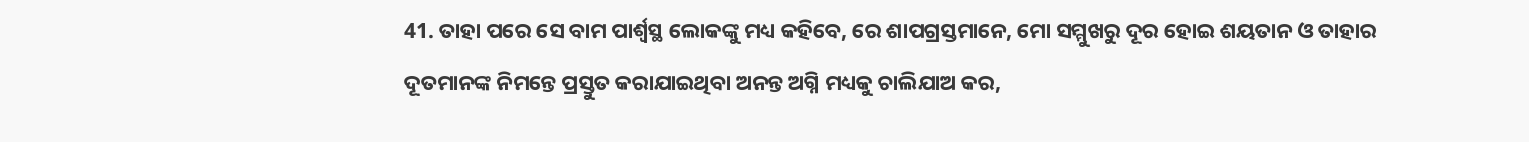41. ତାହା ପରେ ସେ ବାମ ପାର୍ଶ୍ୱସ୍ଥ ଲୋକଙ୍କୁ ମଧ୍ୟ କହିବେ, ରେ ଶାପଗ୍ରସ୍ତମାନେ, ମୋ ସମ୍ମୁଖରୁ ଦୂର ହୋଇ ଶୟତାନ ଓ ତାହାର ଦୂତମାନଙ୍କ ନିମନ୍ତେ ପ୍ରସ୍ତୁତ କରାଯାଇଥିବା ଅନନ୍ତ ଅଗ୍ନି ମଧ୍ୟକୁ ଚାଲିଯାଅ କର,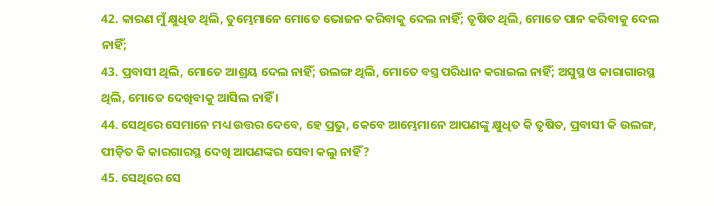42. କାରଣ ମୁଁ କ୍ଷୁଧିତ ଥିଲି, ତୁମ୍ଭେମାନେ ମୋତେ ଭୋଜନ କରିବାକୁ ଦେଲ ନାହିଁ; ତୃଷିତ ଥିଲି, ମୋତେ ପାନ କରିବାକୁ ଦେଲ ନାହିଁ;
43. ପ୍ରବାସୀ ଥିଲି, ମୋତେ ଆଶ୍ରୟ ଦେଲ ନାହିଁ; ଉଲଙ୍ଗ ଥିଲି, ମୋତେ ବସ୍ତ୍ର ପରିଧାନ କରାଇଲ ନାହିଁ; ଅସୁସ୍ଥ ଓ କାରାଗାରସ୍ଥ ଥିଲି, ମୋତେ ଦେଖିବାକୁ ଆସିଲ ନାହିଁ ।
44. ସେଥିରେ ସେମାନେ ମଧ୍ୟ ଉତ୍ତର ଦେବେ, ହେ ପ୍ରଭୁ, କେବେ ଆମ୍ଭେମାନେ ଆପଣଙ୍କୁ କ୍ଷୁଧିତ କି ତୃଷିତ, ପ୍ରବାସୀ କି ଉଲଙ୍ଗ, ପୀଡ଼ିତ କି କାରଗାରସ୍ଥ ଦେଖି ଆପଣଙ୍କର ସେବା କଲୁ ନାହିଁ ?
45. ସେଥିରେ ସେ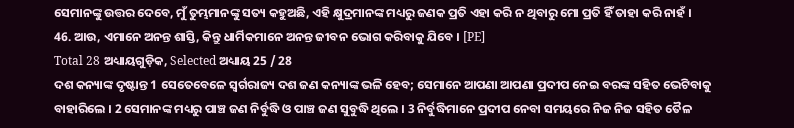ସେମାନଙ୍କୁ ଉତ୍ତର ଦେବେ, ମୁଁ ତୁମ୍ଭମାନଙ୍କୁ ସତ୍ୟ କହୁଅଛି, ଏହି କ୍ଷୁଦ୍ରମାନଙ୍କ ମଧ୍ୟରୁ ଜଣକ ପ୍ରତି ଏହା କରି ନ ଥିବାରୁ ମୋ ପ୍ରତି ହିଁ ତାହା କରି ନାହଁ ।
46. ଆଉ, ଏମାନେ ଅନନ୍ତ ଶାସ୍ତି, କିନ୍ତୁ ଧାର୍ମିକମାନେ ଅନନ୍ତ ଜୀବନ ଭୋଗ କରିବାକୁ ଯିବେ । [PE]
Total 28 ଅଧ୍ୟାୟଗୁଡ଼ିକ, Selected ଅଧ୍ୟାୟ 25 / 28
ଦଶ କନ୍ୟାଙ୍କ ଦୃଷ୍ଟାନ୍ତ 1 ସେତେବେଳେ ସ୍ୱର୍ଗରାଜ୍ୟ ଦଶ ଜଣ କନ୍ୟାଙ୍କ ଭଳି ହେବ; ସେମାନେ ଆପଣା ଆପଣା ପ୍ରଦୀପ ନେଇ ବରଙ୍କ ସହିତ ଭେଟିବାକୁ ବାହାରିଲେ । 2 ସେମାନଙ୍କ ମଧ୍ୟରୁ ପାଞ୍ଚ ଜଣ ନିର୍ବୁଦ୍ଧି ଓ ପାଞ୍ଚ ଜଣ ସୁବୁଦ୍ଧି ଥିଲେ । 3 ନିର୍ବୁଦ୍ଧିମାନେ ପ୍ରଦୀପ ନେବା ସମୟରେ ନିଜ ନିଜ ସହିତ ତୈଳ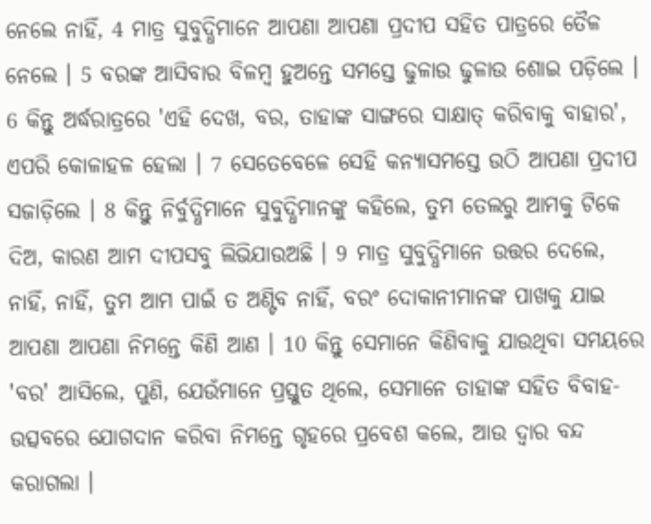ନେଲେ ନାହିଁ, 4 ମାତ୍ର ସୁବୁଦ୍ଧିମାନେ ଆପଣା ଆପଣା ପ୍ରଦୀପ ସହିତ ପାତ୍ରରେ ତୈଳ ନେଲେ । 5 ବରଙ୍କ ଆସିବାର ବିଳମ୍ବ ହୁଅନ୍ତେ ସମସ୍ତେ ଢୁଳାଉ ଢୁଳାଉ ଶୋଇ ପଡ଼ିଲେ । 6 କିନ୍ତୁ ଅର୍ଦ୍ଧରାତ୍ରରେ 'ଏହି ଦେଖ, ବର, ତାହାଙ୍କ ସାଙ୍ଗରେ ସାକ୍ଷାତ୍ କରିବାକୁ ବାହାର', ଏପରି କୋଳାହଳ ହେଲା । 7 ସେତେବେଳେ ସେହି କନ୍ୟାସମସ୍ତେ ଉଠି ଆପଣା ପ୍ରଦୀପ ସଜାଡ଼ିଲେ । 8 କିନ୍ତୁ ନିର୍ବୁଦ୍ଧିମାନେ ସୁବୁଦ୍ଧିମାନଙ୍କୁ କହିଲେ, ତୁମ ତେଲରୁ ଆମକୁ ଟିକେ ଦିଅ, କାରଣ ଆମ ଦୀପସବୁ ଲିଭିଯାଉଅଛି । 9 ମାତ୍ର ସୁବୁଦ୍ଧିମାନେ ଉତ୍ତର ଦେଲେ, ନାହିଁ, ନାହିଁ, ତୁମ ଆମ ପାଇଁ ତ ଅଣ୍ଟିବ ନାହିଁ, ବରଂ ଦୋକାନୀମାନଙ୍କ ପାଖକୁ ଯାଇ ଆପଣା ଆପଣା ନିମନ୍ତେ କିଣି ଆଣ । 10 କିନ୍ତୁ ସେମାନେ କିଣିବାକୁ ଯାଉଥିବା ସମୟରେ 'ବର' ଆସିଲେ, ପୁଣି, ଯେଉଁମାନେ ପ୍ରସ୍ତୁତ ଥିଲେ, ସେମାନେ ତାହାଙ୍କ ସହିତ ବିବାହ-ଉତ୍ସବରେ ଯୋଗଦାନ କରିବା ନିମନ୍ତେ ଗୃହରେ ପ୍ରବେଶ କଲେ, ଆଉ ଦ୍ୱାର ବନ୍ଦ କରାଗଲା ।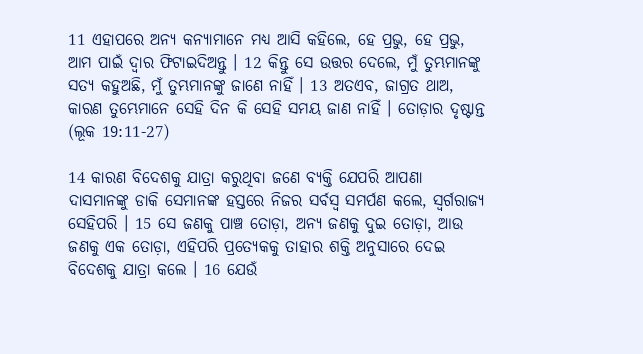11 ଏହାପରେ ଅନ୍ୟ କନ୍ୟାମାନେ ମଧ୍ୟ ଆସି କହିଲେ, ହେ ପ୍ରଭୁ, ହେ ପ୍ରଭୁ, ଆମ ପାଇଁ ଦ୍ୱାର ଫିଟାଇଦିଅନ୍ତୁ । 12 କିନ୍ତୁ ସେ ଉତ୍ତର ଦେଲେ, ମୁଁ ତୁମ୍ଭମାନଙ୍କୁ ସତ୍ୟ କହୁଅଛି, ମୁଁ ତୁମ୍ଭମାନଙ୍କୁ ଜାଣେ ନାହିଁ । 13 ଅତଏବ, ଜାଗ୍ରତ ଥାଅ, କାରଣ ତୁମ୍ଭେମାନେ ସେହି ଦିନ କି ସେହି ସମୟ ଜାଣ ନାହିଁ । ତୋଡ଼ାର ଦୃଷ୍ଟାନ୍ତ
(ଲୂକ 19:11-27)

14 କାରଣ ବିଦେଶକୁ ଯାତ୍ରା କରୁଥିବା ଜଣେ ବ୍ୟକ୍ତି ଯେପରି ଆପଣା ଦାସମାନଙ୍କୁ ଡାକି ସେମାନଙ୍କ ହସ୍ତରେ ନିଜର ସର୍ବସ୍ୱ ସମର୍ପଣ କଲେ, ସ୍ୱର୍ଗରାଜ୍ୟ ସେହିପରି । 15 ସେ ଜଣକୁ ପାଞ୍ଚ ତୋଡ଼ା, ଅନ୍ୟ ଜଣକୁ ଦୁଇ ତୋଡ଼ା, ଆଉ ଜଣକୁ ଏକ ତୋଡ଼ା, ଏହିପରି ପ୍ରତ୍ୟେକକୁ ତାହାର ଶକ୍ତି ଅନୁସାରେ ଦେଇ ବିଦେଶକୁ ଯାତ୍ରା କଲେ । 16 ଯେଉଁ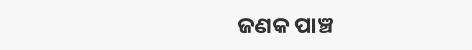ଜଣକ ପାଞ୍ଚ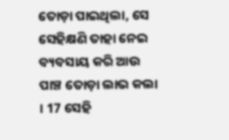ତୋଡ଼ା ପାଇଥିଲା, ସେ ସେହିକ୍ଷଣି ତାହା ନେଇ ବ୍ୟବସାୟ କରି ଆଉ ପାଞ୍ଚ ତୋଡ଼ା ଲାଭ କଲା । 17 ସେହି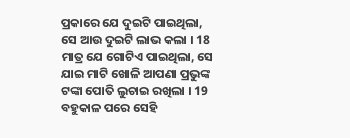ପ୍ରକାରେ ଯେ ଦୁଇଟି ପାଇଥିଲା, ସେ ଆଉ ଦୁଇଟି ଲାଭ କଲା । 18 ମାତ୍ର ଯେ ଗୋଟିଏ ପାଇଥିଲା, ସେ ଯାଇ ମାଟି ଖୋଳି ଆପଣା ପ୍ରଭୁଙ୍କ ଟଙ୍କା ପୋତି ଲୁଚାଇ ରଖିଲା । 19 ବହୁକାଳ ପରେ ସେହି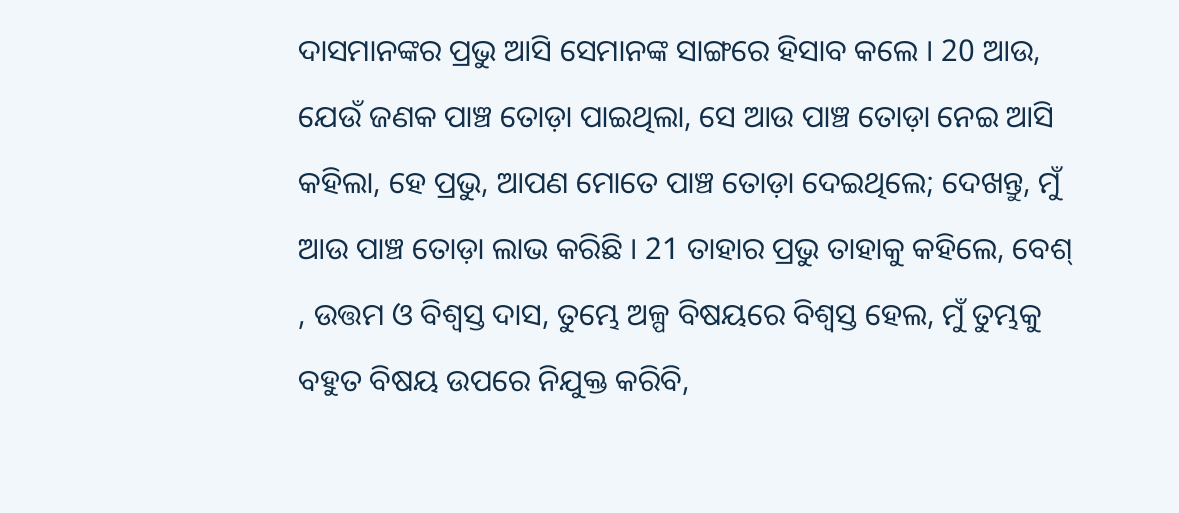ଦାସମାନଙ୍କର ପ୍ରଭୁ ଆସି ସେମାନଙ୍କ ସାଙ୍ଗରେ ହିସାବ କଲେ । 20 ଆଉ, ଯେଉଁ ଜଣକ ପାଞ୍ଚ ତୋଡ଼ା ପାଇଥିଲା, ସେ ଆଉ ପାଞ୍ଚ ତୋଡ଼ା ନେଇ ଆସି କହିଲା, ହେ ପ୍ରଭୁ, ଆପଣ ମୋତେ ପାଞ୍ଚ ତୋଡ଼ା ଦେଇଥିଲେ; ଦେଖନ୍ତୁ, ମୁଁ ଆଉ ପାଞ୍ଚ ତୋଡ଼ା ଲାଭ କରିଛି । 21 ତାହାର ପ୍ରଭୁ ତାହାକୁ କହିଲେ, ବେଶ୍ , ଉତ୍ତମ ଓ ବିଶ୍ୱସ୍ତ ଦାସ, ତୁମ୍ଭେ ଅଳ୍ପ ବିଷୟରେ ବିଶ୍ୱସ୍ତ ହେଲ, ମୁଁ ତୁମ୍ଭକୁ ବହୁତ ବିଷୟ ଉପରେ ନିଯୁକ୍ତ କରିବି,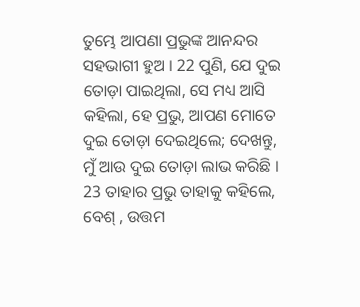ତୁମ୍ଭେ ଆପଣା ପ୍ରଭୁଙ୍କ ଆନନ୍ଦର ସହଭାଗୀ ହୁଅ । 22 ପୁଣି, ଯେ ଦୁଇ ତୋଡ଼ା ପାଇଥିଲା, ସେ ମଧ୍ୟ ଆସି କହିଲା, ହେ ପ୍ରଭୁ, ଆପଣ ମୋତେ ଦୁଇ ତୋଡ଼ା ଦେଇଥିଲେ; ଦେଖନ୍ତୁ, ମୁଁ ଆଉ ଦୁଇ ତୋଡ଼ା ଲାଭ କରିଛି । 23 ତାହାର ପ୍ରଭୁ ତାହାକୁ କହିଲେ, ବେଶ୍ , ଉତ୍ତମ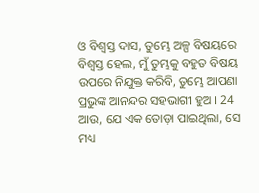ଓ ବିଶ୍ୱସ୍ତ ଦାସ, ତୁମ୍ଭେ ଅଳ୍ପ ବିଷୟରେ ବିଶ୍ୱସ୍ତ ହେଲ, ମୁଁ ତୁମ୍ଭକୁ ବହୁତ ବିଷୟ ଉପରେ ନିଯୁକ୍ତ କରିବି, ତୁମ୍ଭେ ଆପଣା ପ୍ରଭୁଙ୍କ ଆନନ୍ଦର ସହଭାଗୀ ହୁଅ । 24 ଆଉ, ଯେ ଏକ ତୋଡ଼ା ପାଇଥିଲା, ସେ ମଧ୍ୟ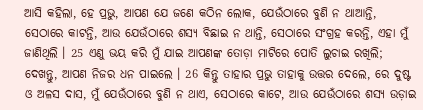ଆସି କହିଲା, ହେ ପ୍ରଭୁ, ଆପଣ ଯେ ଜଣେ କଠିନ ଲୋକ, ଯେଉଁଠାରେ ବୁଣି ନ ଥାଆନ୍ତି, ସେଠାରେ କାଟନ୍ତି, ଆଉ ଯେଉଁଠାରେ ଶସ୍ୟ ବିଛାଇ ନ ଥାନ୍ତି, ସେଠାରେ ସଂଗ୍ରହ କରନ୍ତି, ଏହା ମୁଁ ଜାଣିଥିଲି । 25 ଏଣୁ ଭୟ କରି ମୁଁ ଯାଇ ଆପଣଙ୍କ ତୋଡ଼ା ମାଟିରେ ପୋତି ଲୁଚାଇ ରଖିଲି; ଦେଖନ୍ତୁ, ଆପଣ ନିଜର ଧନ ପାଇଲେ । 26 କିନ୍ତୁ ତାହାର ପ୍ରଭୁ ତାହାକୁ ଉତ୍ତର ଦେଲେ, ରେ ଦୁଷ୍ଟ ଓ ଅଳସ ଦାସ, ମୁଁ ଯେଉଁଠାରେ ବୁଣି ନ ଥାଏ, ସେଠାରେ କାଟେ, ଆଉ ଯେଉଁଠାରେ ଶସ୍ୟ ଉଡ଼ାଇ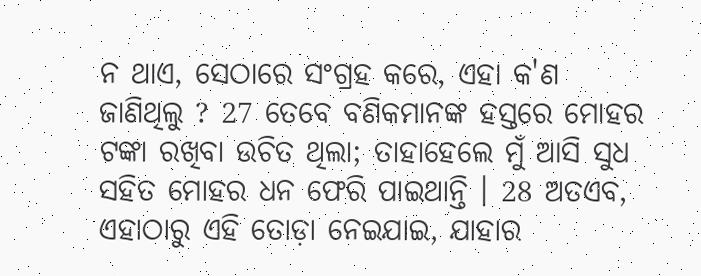ନ ଥାଏ, ସେଠାରେ ସଂଗ୍ରହ କରେ, ଏହା କ'ଣ ଜାଣିଥିଲୁ ? 27 ତେବେ ବଣିକମାନଙ୍କ ହସ୍ତରେ ମୋହର ଟଙ୍କା ରଖିବା ଉଚିତ ଥିଲା; ତାହାହେଲେ ମୁଁ ଆସି ସୁଧ ସହିତ ମୋହର ଧନ ଫେରି ପାଇଥାନ୍ତି । 28 ଅତଏବ, ଏହାଠାରୁ ଏହି ତୋଡ଼ା ନେଇଯାଇ, ଯାହାର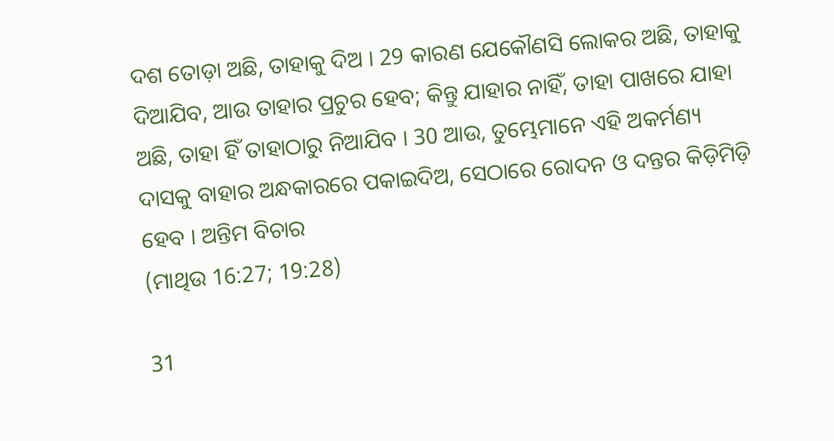ଦଶ ତୋଡ଼ା ଅଛି, ତାହାକୁ ଦିଅ । 29 କାରଣ ଯେକୌଣସି ଲୋକର ଅଛି, ତାହାକୁ ଦିଆଯିବ, ଆଉ ତାହାର ପ୍ରଚୁର ହେବ; କିନ୍ତୁ ଯାହାର ନାହିଁ, ତାହା ପାଖରେ ଯାହା ଅଛି, ତାହା ହିଁ ତାହାଠାରୁ ନିଆଯିବ । 30 ଆଉ, ତୁମ୍ଭେମାନେ ଏହି ଅକର୍ମଣ୍ୟ ଦାସକୁ ବାହାର ଅନ୍ଧକାରରେ ପକାଇଦିଅ, ସେଠାରେ ରୋଦନ ଓ ଦନ୍ତର କିଡ଼ିମିଡ଼ି ହେବ । ଅନ୍ତିମ ବିଚାର
(ମାଥିଉ 16:27; 19:28)

31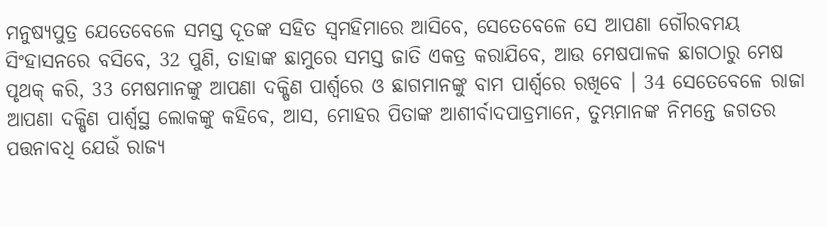ମନୁଷ୍ୟପୁତ୍ର ଯେତେବେଳେ ସମସ୍ତ ଦୂତଙ୍କ ସହିତ ସ୍ୱମହିମାରେ ଆସିବେ, ସେତେବେଳେ ସେ ଆପଣା ଗୌରବମୟ ସିଂହାସନରେ ବସିବେ, 32 ପୁଣି, ତାହାଙ୍କ ଛାମୁରେ ସମସ୍ତ ଜାତି ଏକତ୍ର କରାଯିବେ, ଆଉ ମେଷପାଳକ ଛାଗଠାରୁ ମେଷ ପୃଥକ୍ କରି, 33 ମେଷମାନଙ୍କୁ ଆପଣା ଦକ୍ଷିଣ ପାର୍ଶ୍ୱରେ ଓ ଛାଗମାନଙ୍କୁ ବାମ ପାର୍ଶ୍ୱରେ ରଖିବେ । 34 ସେତେବେଳେ ରାଜା ଆପଣା ଦକ୍ଷିଣ ପାର୍ଶ୍ୱସ୍ଥ ଲୋକଙ୍କୁ କହିବେ, ଆସ, ମୋହର ପିତାଙ୍କ ଆଶୀର୍ବାଦପାତ୍ରମାନେ, ତୁମ୍ଭମାନଙ୍କ ନିମନ୍ତେ ଜଗତର ପତ୍ତନାବଧି ଯେଉଁ ରାଜ୍ୟ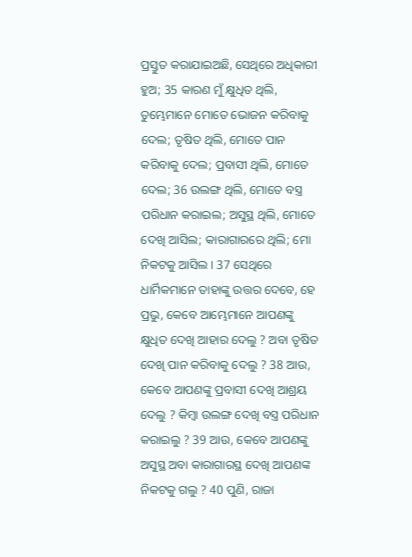ପ୍ରସ୍ତୁତ କରାଯାଇଅଛି, ସେଥିରେ ଅଧିକାରୀ ହୁଅ; 35 କାରଣ ମୁଁ କ୍ଷୁଧିତ ଥିଲି, ତୁମ୍ଭେମାନେ ମୋତେ ଭୋଜନ କରିବାକୁ ଦେଲ; ତୃଷିତ ଥିଲି, ମୋତେ ପାନ କରିବାକୁ ଦେଲ; ପ୍ରବାସୀ ଥିଲି, ମୋତେ ଦେଲ; 36 ଉଲଙ୍ଗ ଥିଲି, ମୋତେ ବସ୍ତ୍ର ପରିଧାନ କରାଇଲ; ଅସୁସ୍ଥ ଥିଲି, ମୋତେ ଦେଖି ଆସିଲ; କାରାଗାରରେ ଥିଲି; ମୋ ନିକଟକୁ ଆସିଲ । 37 ସେଥିରେ ଧାର୍ମିକମାନେ ତାହାଙ୍କୁ ଉତ୍ତର ଦେବେ, ହେ ପ୍ରଭୁ, କେବେ ଆମ୍ଭେମାନେ ଆପଣଙ୍କୁ କ୍ଷୁଧିତ ଦେଖି ଆହାର ଦେଲୁ ? ଅବା ତୃଷିତ ଦେଖି ପାନ କରିବାକୁ ଦେଲୁ ? 38 ଆଉ, କେବେ ଆପଣଙ୍କୁ ପ୍ରବାସୀ ଦେଖି ଆଶ୍ରୟ ଦେଲୁ ? କିମ୍ବା ଉଲଙ୍ଗ ଦେଖି ବସ୍ତ୍ର ପରିଧାନ କରାଇଲୁ ? 39 ଆଉ, କେବେ ଆପଣଙ୍କୁ ଅସୁସ୍ଥ ଅବା କାରାଗାରସ୍ଥ ଦେଖି ଆପଣଙ୍କ ନିକଟକୁ ଗଲୁ ? 40 ପୁଣି, ରାଜା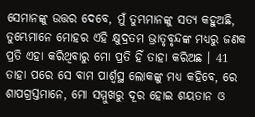ସେମାନଙ୍କୁ ଉତ୍ତର ଦେବେ, ମୁଁ ତୁମ୍ଭମାନଙ୍କୁ ସତ୍ୟ କହୁଅଛି, ତୁମ୍ଭେମାନେ ମୋହର ଏହି କ୍ଷୁଦ୍ରତମ ଭ୍ରାତୃବୃନ୍ଦଙ୍କ ମଧ୍ୟରୁ ଜଣକ ପ୍ରତି ଏହା କରିଥିବାରୁ ମୋ ପ୍ରତି ହିଁ ତାହା କରିଅଛ । 41 ତାହା ପରେ ସେ ବାମ ପାର୍ଶ୍ୱସ୍ଥ ଲୋକଙ୍କୁ ମଧ୍ୟ କହିବେ, ରେ ଶାପଗ୍ରସ୍ତମାନେ, ମୋ ସମ୍ମୁଖରୁ ଦୂର ହୋଇ ଶୟତାନ ଓ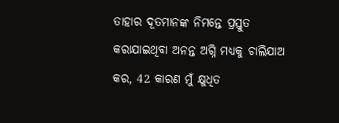ତାହାର ଦୂତମାନଙ୍କ ନିମନ୍ତେ ପ୍ରସ୍ତୁତ କରାଯାଇଥିବା ଅନନ୍ତ ଅଗ୍ନି ମଧ୍ୟକୁ ଚାଲିଯାଅ କର, 42 କାରଣ ମୁଁ କ୍ଷୁଧିତ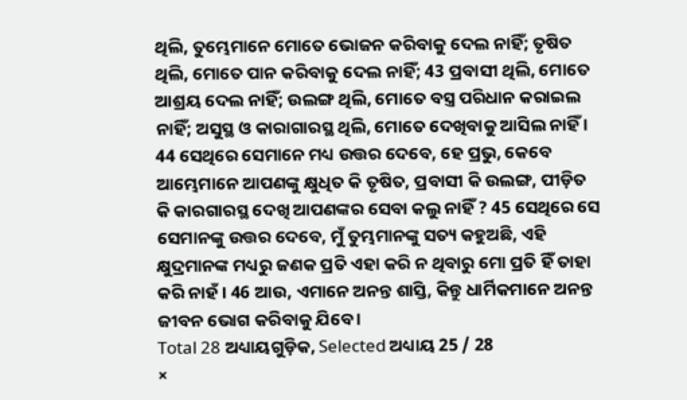ଥିଲି, ତୁମ୍ଭେମାନେ ମୋତେ ଭୋଜନ କରିବାକୁ ଦେଲ ନାହିଁ; ତୃଷିତ ଥିଲି, ମୋତେ ପାନ କରିବାକୁ ଦେଲ ନାହିଁ; 43 ପ୍ରବାସୀ ଥିଲି, ମୋତେ ଆଶ୍ରୟ ଦେଲ ନାହିଁ; ଉଲଙ୍ଗ ଥିଲି, ମୋତେ ବସ୍ତ୍ର ପରିଧାନ କରାଇଲ ନାହିଁ; ଅସୁସ୍ଥ ଓ କାରାଗାରସ୍ଥ ଥିଲି, ମୋତେ ଦେଖିବାକୁ ଆସିଲ ନାହିଁ । 44 ସେଥିରେ ସେମାନେ ମଧ୍ୟ ଉତ୍ତର ଦେବେ, ହେ ପ୍ରଭୁ, କେବେ ଆମ୍ଭେମାନେ ଆପଣଙ୍କୁ କ୍ଷୁଧିତ କି ତୃଷିତ, ପ୍ରବାସୀ କି ଉଲଙ୍ଗ, ପୀଡ଼ିତ କି କାରଗାରସ୍ଥ ଦେଖି ଆପଣଙ୍କର ସେବା କଲୁ ନାହିଁ ? 45 ସେଥିରେ ସେ ସେମାନଙ୍କୁ ଉତ୍ତର ଦେବେ, ମୁଁ ତୁମ୍ଭମାନଙ୍କୁ ସତ୍ୟ କହୁଅଛି, ଏହି କ୍ଷୁଦ୍ରମାନଙ୍କ ମଧ୍ୟରୁ ଜଣକ ପ୍ରତି ଏହା କରି ନ ଥିବାରୁ ମୋ ପ୍ରତି ହିଁ ତାହା କରି ନାହଁ । 46 ଆଉ, ଏମାନେ ଅନନ୍ତ ଶାସ୍ତି, କିନ୍ତୁ ଧାର୍ମିକମାନେ ଅନନ୍ତ ଜୀବନ ଭୋଗ କରିବାକୁ ଯିବେ ।
Total 28 ଅଧ୍ୟାୟଗୁଡ଼ିକ, Selected ଅଧ୍ୟାୟ 25 / 28
×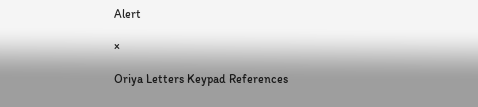Alert

×

Oriya Letters Keypad References